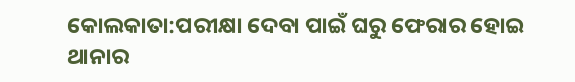କୋଲକାତା:ପରୀକ୍ଷା ଦେବା ପାଇଁ ଘରୁ ଫେରାର ହୋଇ ଥାନାର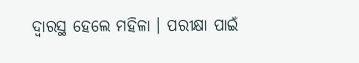ଦ୍ବାରସ୍ଥ ହେଲେ ମହିଳା । ପରୀକ୍ଷା ପାଇଁ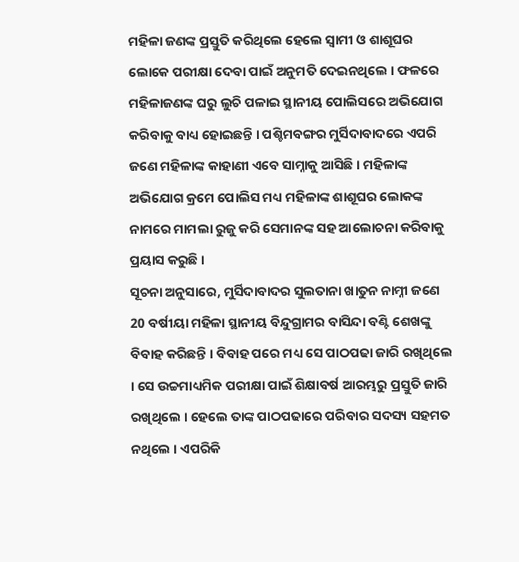ମହିଳା ଜଣଙ୍କ ପ୍ରସ୍ତୁତି କରିଥିଲେ ହେଲେ ସ୍ବାମୀ ଓ ଶାଶୂଘର ଲୋକେ ପରୀକ୍ଷା ଦେବା ପାଇଁ ଅନୁମତି ଦେଇନଥିଲେ । ଫଳରେ ମହିଳାଜଣଙ୍କ ଘରୁ ଲୁଚି ପଳାଇ ସ୍ଥାନୀୟ ପୋଲିସରେ ଅଭିଯୋଗ କରିବାକୁ ବାଧ୍ୟ ହୋଇଛନ୍ତି । ପଶ୍ଚିମବଙ୍ଗର ମୁର୍ସିଦାବାଦରେ ଏପରି ଜଣେ ମହିଳାଙ୍କ କାହାଣୀ ଏବେ ସାମ୍ନାକୁ ଆସିଛି । ମହିଳାଙ୍କ ଅଭିଯୋଗ କ୍ରମେ ପୋଲିସ ମଧ୍ୟ ମହିଳାଙ୍କ ଶାଶୂଘର ଲୋକଙ୍କ ନାମରେ ମାମଲା ରୁଜୁ କରି ସେମାନଙ୍କ ସହ ଆଲୋଚନା କରିବାକୁ ପ୍ରୟାସ କରୁଛି ।
ସୂଚନା ଅନୁସାରେ, ମୁର୍ସିଦାବାଦର ସୁଲତାନା ଖାତୁନ ନାମ୍ନୀ ଜଣେ 20 ବର୍ଷୀୟା ମହିଳା ସ୍ଥାନୀୟ ବିନ୍ଦୁଗ୍ରାମର ବାସିନ୍ଦା ବଣ୍ଟି ଶେଖଙ୍କୁ ବିବାହ କରିଛନ୍ତି । ବିବାହ ପରେ ମଧ୍ୟ ସେ ପାଠପଢା ଜାରି ରଖିଥିଲେ । ସେ ଉଚ୍ଚମାଧ୍ୟମିକ ପରୀକ୍ଷା ପାଇଁ ଶିକ୍ଷାବର୍ଷ ଆରମ୍ଭରୁ ପ୍ରସ୍ତୁତି ଜାରି ରଖିଥିଲେ । ହେଲେ ତାଙ୍କ ପାଠପଢାରେ ପରିବାର ସଦସ୍ୟ ସହମତ ନଥିଲେ । ଏପରିକି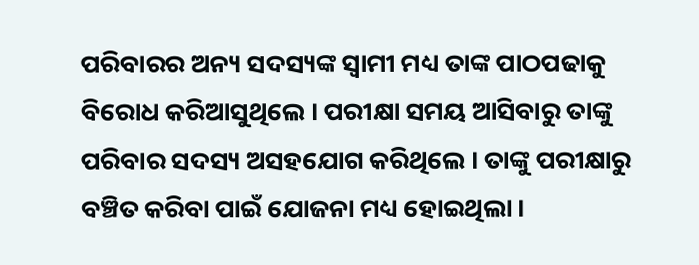ପରିବାରର ଅନ୍ୟ ସଦସ୍ୟଙ୍କ ସ୍ବାମୀ ମଧ୍ୟ ତାଙ୍କ ପାଠପଢାକୁ ବିରୋଧ କରିଆସୁଥିଲେ । ପରୀକ୍ଷା ସମୟ ଆସିବାରୁ ତାଙ୍କୁ ପରିବାର ସଦସ୍ୟ ଅସହଯୋଗ କରିଥିଲେ । ତାଙ୍କୁ ପରୀକ୍ଷାରୁ ବଞ୍ଚିତ କରିବା ପାଇଁ ଯୋଜନା ମଧ୍ୟ ହୋଇଥିଲା ।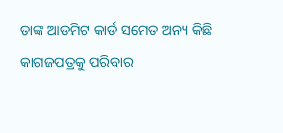ତାଙ୍କ ଆଡମିଟ କାର୍ଡ ସମେତ ଅନ୍ୟ କିଛି କାଗଜପତ୍ରକୁ ପରିବାର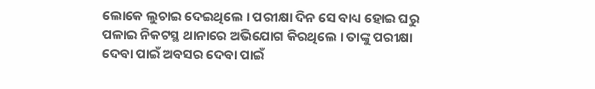ଲୋକେ ଲୁଚାଇ ଦେଇଥିଲେ । ପରୀକ୍ଷା ଦିନ ସେ ବାଧ୍ୟ ହୋଇ ଘରୁ ପଳାଇ ନିକଟସ୍ଥ ଥାନାରେ ଅଭିଯୋଗ କିରଥିଲେ । ତାଙ୍କୁ ପରୀକ୍ଷା ଦେବା ପାଇଁ ଅବସର ଦେବା ପାଇଁ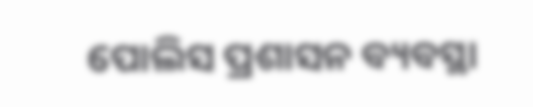ପୋଲିସ ପ୍ରଶାସନ ବ୍ୟବସ୍ଥା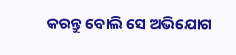କରନ୍ତୁ ବୋଲି ସେ ଅଭିଯୋଗ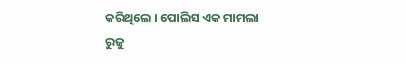କରିଥିଲେ । ପୋଲିସ ଏକ ମାମଲା ରୁଜୁ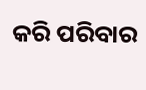କରି ପରିବାର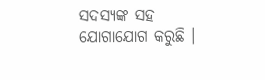ସଦସ୍ୟଙ୍କ ସହ ଯୋଗାଯୋଗ କରୁଛି ।